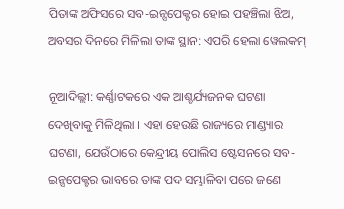ପିତାଙ୍କ ଅଫିସରେ ସବ-ଇନ୍ସପେକ୍ଟର ହୋଇ ପହଞ୍ଚିଲା ଝିଅ, ଅବସର ଦିନରେ ମିଳିଲା ତାଙ୍କ ସ୍ଥାନ: ଏପରି ହେଲା ୱେଲକମ୍

ନୂଆଦିଲ୍ଲୀ: କର୍ଣ୍ଣାଟକରେ ଏକ ଆଶ୍ଚର୍ଯ୍ୟଜନକ ଘଟଣା ଦେଖିବାକୁ ମିଳିଥିଲା । ଏହା ହେଉଛି ରାଜ୍ୟରେ ମାଣ୍ଡ୍ୟାର ଘଟଣା, ଯେଉଁଠାରେ କେନ୍ଦ୍ରୀୟ ପୋଲିସ ଷ୍ଟେସନରେ ସବ-ଇନ୍ସପେକ୍ଟର ଭାବରେ ତାଙ୍କ ପଦ ସମ୍ଭାଳିବା ପରେ ଜଣେ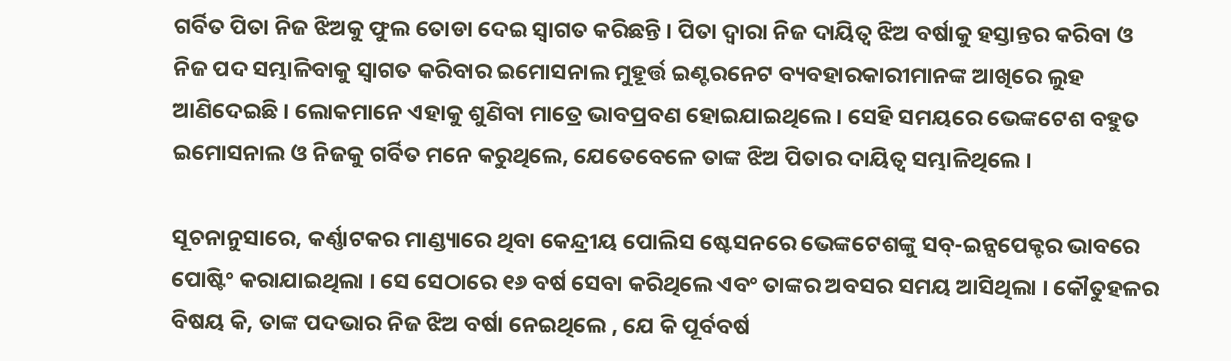ଗର୍ବିତ ପିତା ନିଜ ଝିଅକୁ ଫୁଲ ତୋଡା ଦେଇ ସ୍ୱାଗତ କରିଛନ୍ତି । ପିତା ଦ୍ୱାରା ନିଜ ଦାୟିତ୍ୱ ଝିଅ ବର୍ଷାକୁ ହସ୍ତାନ୍ତର କରିବା ଓ ନିଜ ପଦ ସମ୍ଭାଳିବାକୁ ସ୍ୱାଗତ କରିବାର ଇମୋସନାଲ ମୁହୂର୍ତ୍ତ ଇଣ୍ଟରନେଟ ବ୍ୟବହାରକାରୀମାନଙ୍କ ଆଖିରେ ଲୁହ ଆଣିଦେଇଛି । ଲୋକମାନେ ଏହାକୁ ଶୁଣିବା ମାତ୍ରେ ଭାବପ୍ରବଣ ହୋଇଯାଇଥିଲେ । ସେହି ସମୟରେ ଭେଙ୍କଟେଶ ବହୁତ ଇମୋସନାଲ ଓ ନିଜକୁ ଗର୍ବିତ ମନେ କରୁଥିଲେ, ଯେତେବେଳେ ତାଙ୍କ ଝିଅ ପିତାର ଦାୟିତ୍ୱ ସମ୍ଭାଳିଥିଲେ ।

ସୂଚନାନୁସାରେ, କର୍ଣ୍ଣାଟକର ମାଣ୍ଡ୍ୟାରେ ଥିବା କେନ୍ଦ୍ରୀୟ ପୋଲିସ ଷ୍ଟେସନରେ ଭେଙ୍କଟେଶଙ୍କୁ ସବ୍-ଇନ୍ସପେକ୍ଟର ଭାବରେ ପୋଷ୍ଟିଂ କରାଯାଇଥିଲା । ସେ ସେଠାରେ ୧୬ ବର୍ଷ ସେବା କରିଥିଲେ ଏବଂ ତାଙ୍କର ଅବସର ସମୟ ଆସିଥିଲା । କୌତୁହଳର ବିଷୟ କି, ତାଙ୍କ ପଦଭାର ନିଜ ଝିଅ ବର୍ଷା ନେଇଥିଲେ , ଯେ କି ପୂର୍ବବର୍ଷ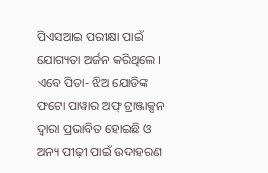ପିଏସଆଇ ପରୀକ୍ଷା ପାଇଁ ଯୋଗ୍ୟତା ଅର୍ଜନ କରିଥିଲେ । ଏବେ ପିତା- ଝିଅ ଯୋଡିଙ୍କ ଫଟୋ ପାୱାର ଅଫ୍ ଟ୍ରାଞ୍ଜାକ୍ସନ ଦ୍ୱାରା ପ୍ରଭାବିତ ହୋଇଛି ଓ ଅନ୍ୟ ପୀଢ଼ୀ ପାଇଁ ଉଦାହରଣ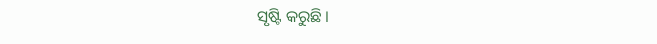ସୃଷ୍ଟି କରୁଛି ।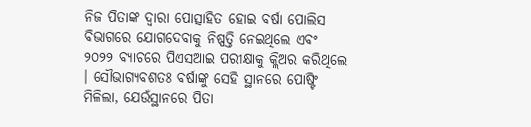ନିଜ ପିତାଙ୍କ ଦ୍ୱାରା ପୋତ୍ସାହିତ ହୋଇ ବର୍ଷା ପୋଲିସ ବିଭାଗରେ ଯୋଗଦେବାକୁ ନିଷ୍ପତ୍ତି ନେଇଥିଲେ ଏବଂ ୨୦୨୨ ବ୍ୟାଚରେ ପିଏସଆଇ ପରୀକ୍ଷାକୁ କ୍ଲିଅର କରିଥିଲେ । ସୌଭାଗ୍ୟବଶତଃ ବର୍ଷାଙ୍କୁ ସେହି ସ୍ଥାନରେ ପୋଷ୍ଟିଂ ମିଳିଲା, ଯେଉଁସ୍ଥାନରେ ପିତା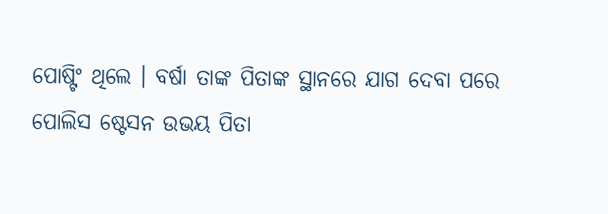ପୋଷ୍ଟିଂ ଥିଲେ । ବର୍ଷା ତାଙ୍କ ପିତାଙ୍କ ସ୍ଥାନରେ ଯାଗ ଦେବା ପରେ ପୋଲିସ ଷ୍ଟେସନ ଉଭୟ ପିତା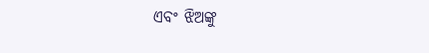ଏବଂ ଝିଅଙ୍କୁ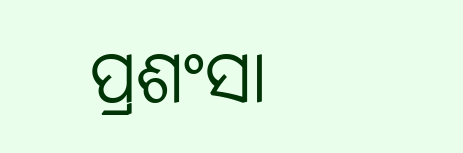ପ୍ରଶଂସା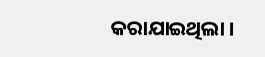କରାଯାଇଥିଲା ।